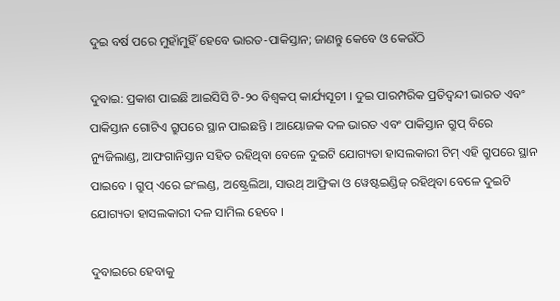ଦୁଇ ବର୍ଷ ପରେ ମୁହାଁମୁହିଁ ହେବେ ଭାରତ-ପାକିସ୍ତାନ; ଜାଣନ୍ତୁ କେବେ ଓ କେଉଁଠି

ଦୁବାଇ: ପ୍ରକାଶ ପାଇଛି ଆଇସିସି ଟି-୨୦ ବିଶ୍ୱକପ୍ କାର୍ଯ୍ୟସୂଚୀ । ଦୁଇ ପାରମ୍ପରିକ ପ୍ରତିଦ୍ୱନ୍ଦୀ ଭାରତ ଏବଂ ପାକିସ୍ତାନ ଗୋଟିଏ ଗ୍ରୁପରେ ସ୍ଥାନ ପାଇଛନ୍ତି । ଆୟୋଜକ ଦଳ ଭାରତ ଏବଂ ପାକିସ୍ତାନ ଗ୍ରୁପ୍ ବିରେ ନ୍ୟୁଜିଲାଣ୍ଡ, ଆଫଗାନିସ୍ତାନ ସହିତ ରହିଥିବା ବେଳେ ଦୁଇଟି ଯୋଗ୍ୟତା ହାସଲକାରୀ ଟିମ୍ ଏହି ଗ୍ରୁପରେ ସ୍ଥାନ ପାଇବେ । ଗ୍ରୁପ୍ ଏରେ ଇଂଲଣ୍ଡ, ଅଷ୍ଟ୍ରେଲିଆ, ସାଉଥ୍ ଆଫ୍ରିକା ଓ ୱେଷ୍ଟଇଣ୍ଡିଜ୍ ରହିଥିବା ବେଳେ ଦୁଇଟି ଯୋଗ୍ୟତା ହାସଲକାରୀ ଦଳ ସାମିଲ ହେବେ ।

ଦୁବାଇରେ ହେବାକୁ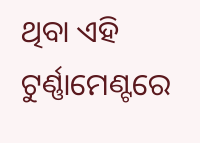ଥିବା ଏହି ଟୁର୍ଣ୍ଣାମେଣ୍ଟରେ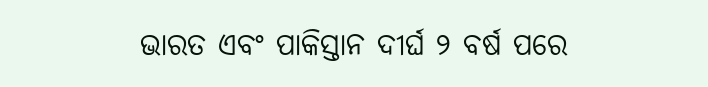ଭାରତ ଏବଂ ପାକିସ୍ତାନ ଦୀର୍ଘ ୨ ବର୍ଷ ପରେ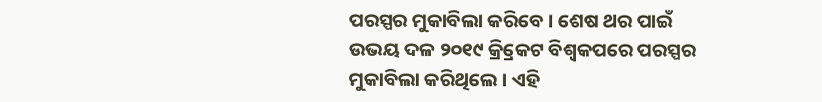ପରସ୍ପର ମୁକାବିଲା କରିବେ । ଶେଷ ଥର ପାଇଁ ଉଭୟ ଦଳ ୨୦୧୯ କ୍ର୍ରିକେଟ ବିଶ୍ୱକପରେ ପରସ୍ପର ମୁକାବିଲା କରିଥିଲେ । ଏହି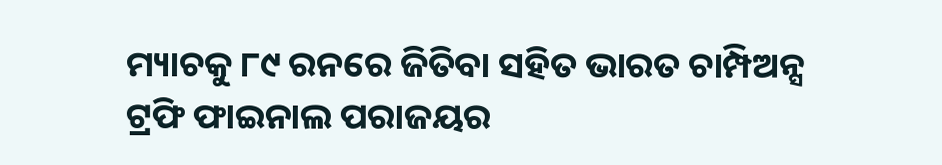ମ୍ୟାଚକୁ ୮୯ ରନରେ ଜିତିବା ସହିତ ଭାରତ ଚାମ୍ପିଅନ୍ସ ଟ୍ରଫି ଫାଇନାଲ ପରାଜୟର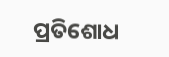ପ୍ରତିଶୋଧ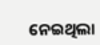ନେଇଥିଲା